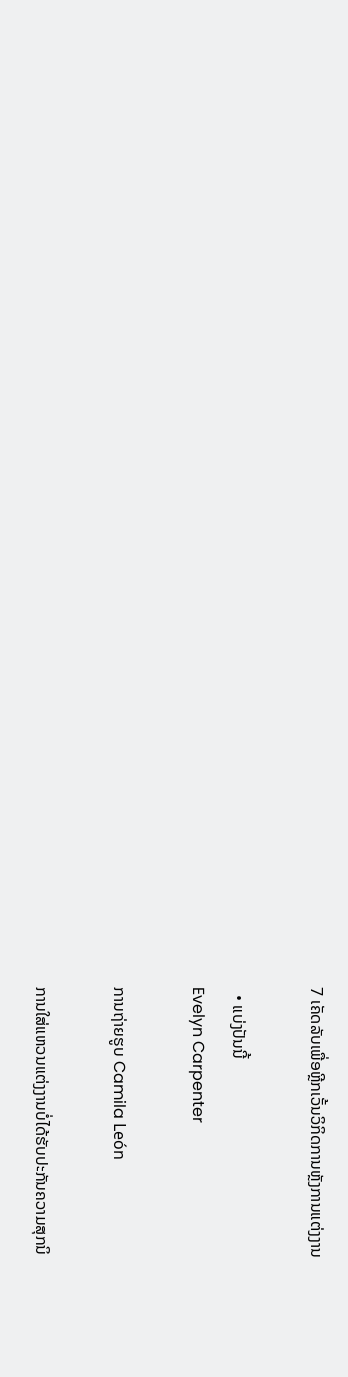7 ເຄັດລັບເພື່ອຫຼີກເວັ້ນວິກິດການຫຼັງການແຕ່ງງານ

  • ແບ່ງປັນນີ້
Evelyn Carpenter

ການຖ່າຍຮູບ Camila León

ການໃສ່ແຫວນແຕ່ງງານບໍ່ໄດ້ຮັບປະກັນຄວາມສຸກນິ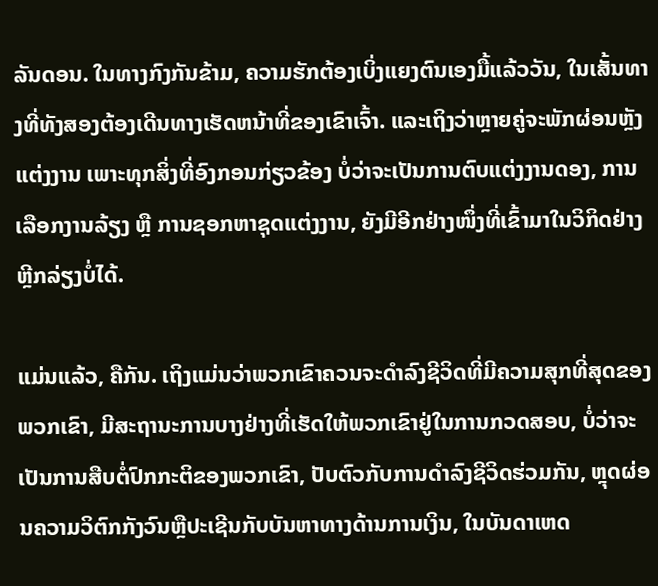ລັນດອນ. ໃນທາງກົງກັນຂ້າມ, ຄວາມຮັກຕ້ອງເບິ່ງແຍງຕົນເອງມື້ແລ້ວວັນ, ໃນເສັ້ນທາງທີ່ທັງສອງຕ້ອງເດີນທາງເຮັດຫນ້າທີ່ຂອງເຂົາເຈົ້າ. ແລະເຖິງວ່າຫຼາຍຄູ່ຈະພັກຜ່ອນຫຼັງແຕ່ງງານ ເພາະທຸກສິ່ງທີ່ອົງກອນກ່ຽວຂ້ອງ ບໍ່ວ່າຈະເປັນການຕົບແຕ່ງງານດອງ, ການເລືອກງານລ້ຽງ ຫຼື ການຊອກຫາຊຸດແຕ່ງງານ, ຍັງມີອີກຢ່າງໜຶ່ງທີ່ເຂົ້າມາໃນວິກິດຢ່າງຫຼີກລ່ຽງບໍ່ໄດ້.

ແມ່ນແລ້ວ, ຄືກັນ. ເຖິງແມ່ນວ່າພວກເຂົາຄວນຈະດໍາລົງຊີວິດທີ່ມີຄວາມສຸກທີ່ສຸດຂອງພວກເຂົາ, ມີສະຖານະການບາງຢ່າງທີ່ເຮັດໃຫ້ພວກເຂົາຢູ່ໃນການກວດສອບ, ບໍ່ວ່າຈະເປັນການສືບຕໍ່ປົກກະຕິຂອງພວກເຂົາ, ປັບຕົວກັບການດໍາລົງຊີວິດຮ່ວມກັນ, ຫຼຸດຜ່ອນຄວາມວິຕົກກັງວົນຫຼືປະເຊີນກັບບັນຫາທາງດ້ານການເງິນ, ໃນບັນດາເຫດ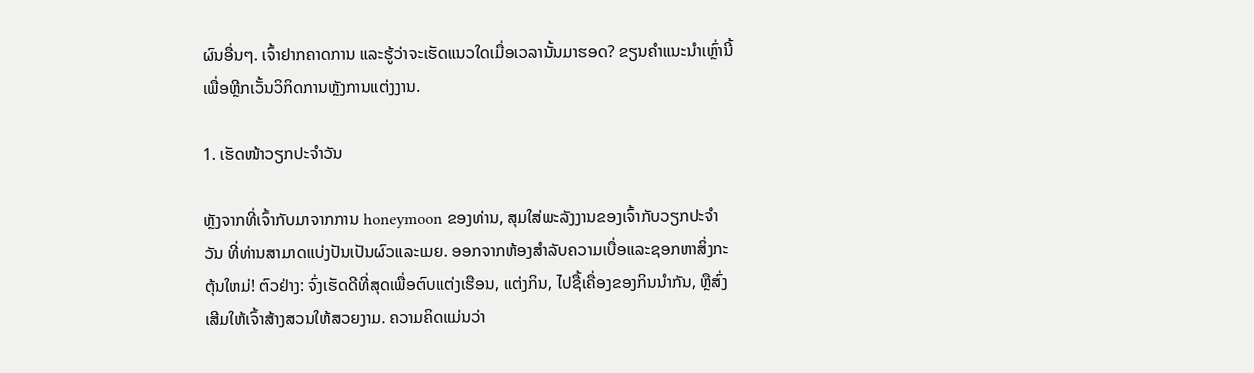ຜົນອື່ນໆ. ເຈົ້າຢາກຄາດການ ແລະຮູ້ວ່າຈະເຮັດແນວໃດເມື່ອເວລານັ້ນມາຮອດ? ຂຽນຄໍາແນະນໍາເຫຼົ່ານີ້ເພື່ອຫຼີກເວັ້ນວິກິດການຫຼັງການແຕ່ງງານ.

1. ເຮັດໜ້າວຽກປະຈຳວັນ

ຫຼັງຈາກທີ່ເຈົ້າກັບມາຈາກການ honeymoon ຂອງທ່ານ, ສຸມໃສ່ພະລັງງານຂອງເຈົ້າກັບວຽກປະຈໍາວັນ ທີ່ທ່ານສາມາດແບ່ງປັນເປັນຜົວແລະເມຍ. ອອກຈາກຫ້ອງສໍາລັບຄວາມເບື່ອແລະຊອກຫາສິ່ງກະຕຸ້ນໃຫມ່! ຕົວຢ່າງ: ຈົ່ງເຮັດດີທີ່ສຸດເພື່ອຕົບແຕ່ງເຮືອນ, ແຕ່ງກິນ, ໄປຊື້ເຄື່ອງຂອງກິນນຳກັນ, ຫຼືສົ່ງເສີມໃຫ້ເຈົ້າສ້າງສວນໃຫ້ສວຍງາມ. ຄວາມຄິດແມ່ນວ່າ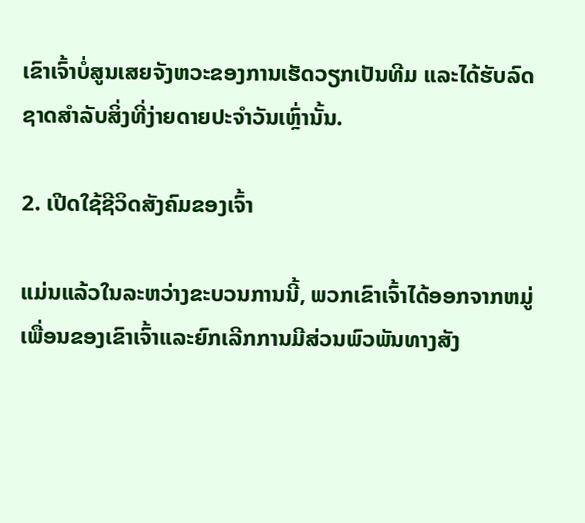ເຂົາເຈົ້າບໍ່ສູນເສຍຈັງຫວະຂອງການເຮັດວຽກເປັນທີມ ແລະໄດ້ຮັບລົດຊາດສໍາລັບສິ່ງທີ່ງ່າຍດາຍປະຈໍາວັນເຫຼົ່ານັ້ນ.

2. ເປີດໃຊ້ຊີວິດສັງຄົມຂອງເຈົ້າ

ແມ່ນແລ້ວໃນລະຫວ່າງຂະບວນການນີ້, ພວກເຂົາເຈົ້າໄດ້ອອກຈາກຫມູ່ເພື່ອນຂອງເຂົາເຈົ້າແລະຍົກເລີກການມີສ່ວນພົວພັນທາງສັງ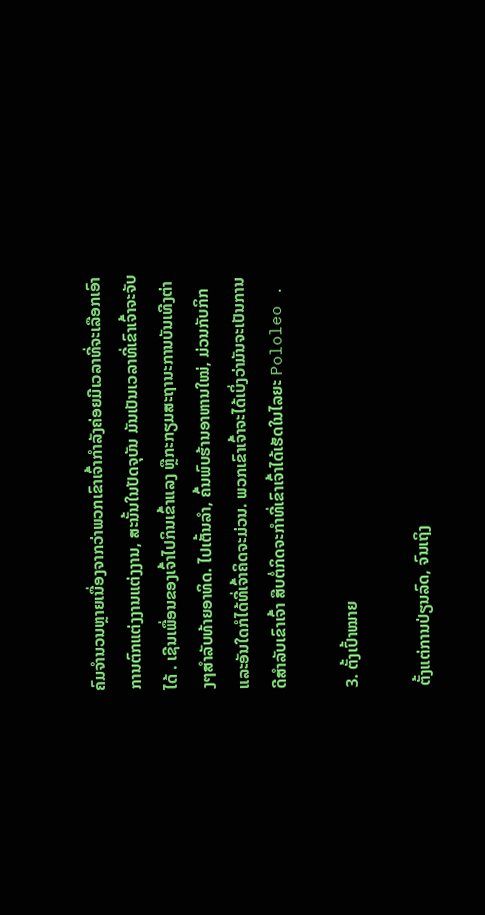ຄົມຈໍານວນຫຼາຍເນື່ອງຈາກວ່າພວກເຂົາເຈົ້າກໍາລັງຄ່ອຍມີເວລາທີ່ຈະເລືອກເອົາການຕົກແຕ່ງງານແຕ່ງງານ, ສະນັ້ນໃນປັດຈຸບັນ ມັນເປັນເວລາທີ່ເຂົາເຈົ້າຈະຈັບໄດ້ . ເຊີນເພື່ອນຂອງເຈົ້າໄປກິນເຂົ້າແລງ ຫຼືກະກຽມສະຖານະການບັນເທີງຕ່າງໆສໍາລັບທ້າຍອາທິດ. ໄປເຕັ້ນລຳ, ຄົ້ນພົບຮ້ານອາຫານໃໝ່, ມ່ວນກັບກິກ ແລະອັນໃດກໍໄດ້ທີ່ເຈົ້າຄິດຈະມ່ວນ. ພວກເຂົາເຈົ້າຈະໄດ້ເບິ່ງວ່າມັນຈະເປັນການດີສໍາລັບເຂົາເຈົ້າ ສືບຕໍ່ກິດຈະກໍາທີ່ເຂົາເຈົ້າໄດ້ເຮັດໃນໄລຍະ Pololeo .

3. ຕັ້ງເປົ້າໝາຍ

ຕັ້ງແຕ່ການປ່ຽນລົດ, ຈົນເຖິງ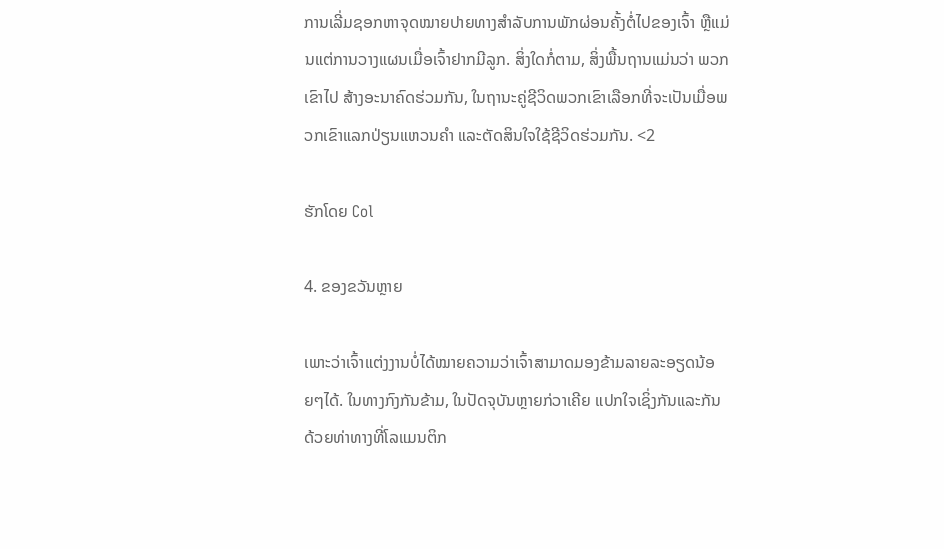ການເລີ່ມຊອກຫາຈຸດໝາຍປາຍທາງສຳລັບການພັກຜ່ອນຄັ້ງຕໍ່ໄປຂອງເຈົ້າ ຫຼືແມ່ນແຕ່ການວາງແຜນເມື່ອເຈົ້າຢາກມີລູກ. ສິ່ງໃດກໍ່ຕາມ, ສິ່ງພື້ນຖານແມ່ນວ່າ ພວກເຂົາໄປ ສ້າງອະນາຄົດຮ່ວມກັນ, ໃນຖານະຄູ່ຊີວິດພວກເຂົາເລືອກທີ່ຈະເປັນເມື່ອພວກເຂົາແລກປ່ຽນແຫວນຄໍາ ແລະຕັດສິນໃຈໃຊ້ຊີວິດຮ່ວມກັນ. <2

ຮັກໂດຍ Col

4. ຂອງຂວັນຫຼາຍ

ເພາະວ່າເຈົ້າແຕ່ງງານບໍ່ໄດ້ໝາຍຄວາມວ່າເຈົ້າສາມາດມອງຂ້າມລາຍລະອຽດນ້ອຍໆໄດ້. ໃນທາງກົງກັນຂ້າມ, ໃນປັດຈຸບັນຫຼາຍກ່ວາເຄີຍ ແປກໃຈເຊິ່ງກັນແລະກັນດ້ວຍທ່າທາງທີ່ໂລແມນຕິກ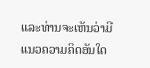ແລະທ່ານຈະເຫັນວ່າມີແນວຄວາມຄິດອັນໃດ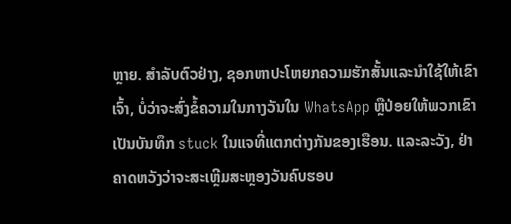ຫຼາຍ. ສໍາລັບຕົວຢ່າງ, ຊອກຫາປະໂຫຍກຄວາມຮັກສັ້ນແລະນໍາໃຊ້ໃຫ້ເຂົາເຈົ້າ, ບໍ່ວ່າຈະສົ່ງຂໍ້ຄວາມໃນກາງວັນໃນ WhatsApp ຫຼືປ່ອຍໃຫ້ພວກເຂົາເປັນບັນທຶກ stuck ໃນແຈທີ່ແຕກຕ່າງກັນຂອງເຮືອນ. ແລະລະວັງ, ຢ່າຄາດຫວັງວ່າຈະສະເຫຼີມສະຫຼອງວັນຄົບຮອບ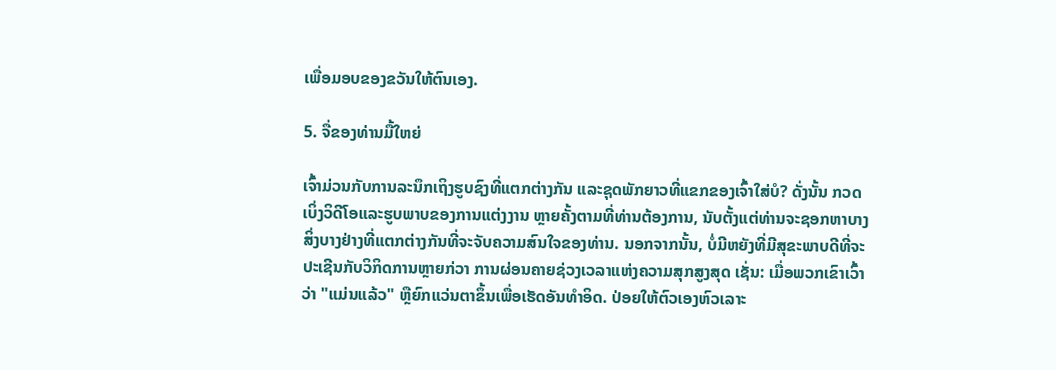ເພື່ອມອບຂອງຂວັນໃຫ້ຕົນເອງ.

5. ຈື່ຂອງທ່ານມື້ໃຫຍ່

ເຈົ້າມ່ວນກັບການລະນຶກເຖິງຮູບຊົງທີ່ແຕກຕ່າງກັນ ແລະຊຸດພັກຍາວທີ່ແຂກຂອງເຈົ້າໃສ່ບໍ? ດັ່ງນັ້ນ ກວດເບິ່ງວິດີໂອແລະຮູບພາບຂອງການແຕ່ງງານ ຫຼາຍຄັ້ງຕາມທີ່ທ່ານຕ້ອງການ, ນັບຕັ້ງແຕ່ທ່ານຈະຊອກຫາບາງສິ່ງບາງຢ່າງທີ່ແຕກຕ່າງກັນທີ່ຈະຈັບຄວາມສົນໃຈຂອງທ່ານ. ນອກຈາກນັ້ນ, ບໍ່ມີຫຍັງທີ່ມີສຸຂະພາບດີທີ່ຈະປະເຊີນກັບວິກິດການຫຼາຍກ່ວາ ການຜ່ອນຄາຍຊ່ວງເວລາແຫ່ງຄວາມສຸກສູງສຸດ ເຊັ່ນ: ເມື່ອພວກເຂົາເວົ້າວ່າ "ແມ່ນແລ້ວ" ຫຼືຍົກແວ່ນຕາຂຶ້ນເພື່ອເຮັດອັນທຳອິດ. ປ່ອຍໃຫ້ຕົວເອງຫົວເລາະ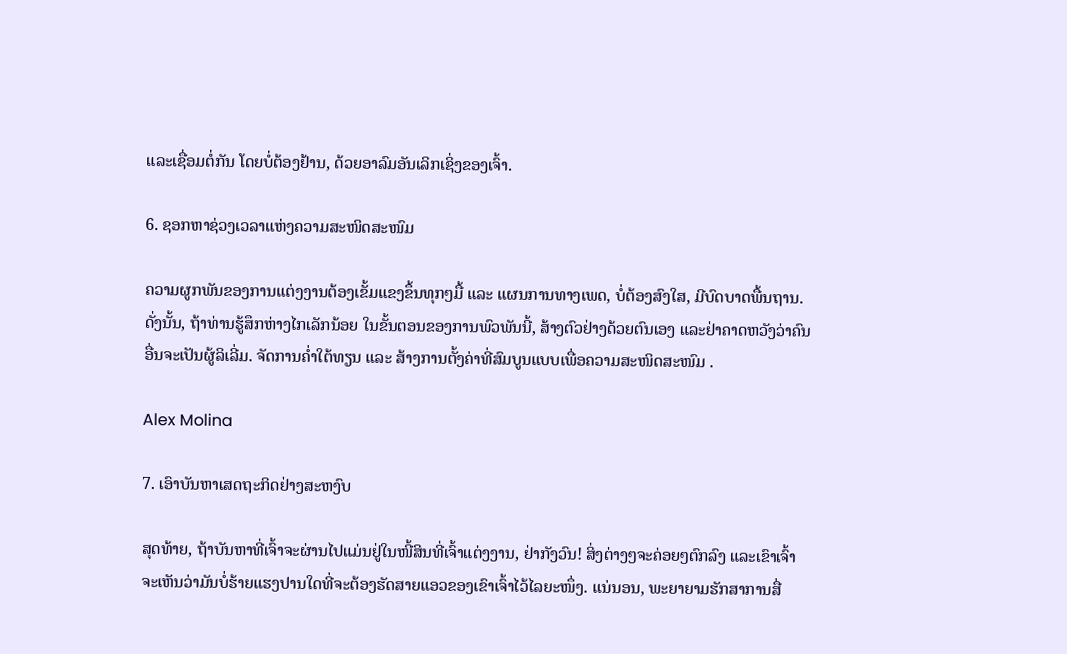ແລະເຊື່ອມຕໍ່ກັນ ໂດຍບໍ່ຕ້ອງຢ້ານ, ດ້ວຍອາລົມອັນເລິກເຊິ່ງຂອງເຈົ້າ.

6. ຊອກຫາຊ່ວງເວລາແຫ່ງຄວາມສະໜິດສະໜົມ

ຄວາມຜູກພັນຂອງການແຕ່ງງານຕ້ອງເຂັ້ມແຂງຂຶ້ນທຸກໆມື້ ແລະ ແຜນການທາງເພດ, ບໍ່ຕ້ອງສົງໃສ, ມີບົດບາດພື້ນຖານ. ດັ່ງນັ້ນ, ຖ້າທ່ານຮູ້ສຶກຫ່າງໄກເລັກນ້ອຍ ໃນຂັ້ນຕອນຂອງການພົວພັນນີ້, ສ້າງຕົວຢ່າງດ້ວຍຕົນເອງ ແລະຢ່າຄາດຫວັງວ່າຄົນອື່ນຈະເປັນຜູ້ລິເລີ່ມ. ຈັດການຄ່ຳໃຕ້ທຽນ ແລະ ສ້າງການຕັ້ງຄ່າທີ່ສົມບູນແບບເພື່ອຄວາມສະໜິດສະໜົມ .

Alex Molina

7. ເອົາບັນຫາເສດຖະກິດຢ່າງສະຫງົບ

ສຸດທ້າຍ, ຖ້າບັນຫາທີ່ເຈົ້າຈະຜ່ານໄປແມ່ນຢູ່ໃນໜີ້ສິນທີ່ເຈົ້າແຕ່ງງານ, ຢ່າກັງວົນ! ສິ່ງຕ່າງໆຈະຄ່ອຍໆຕົກລົງ ແລະເຂົາເຈົ້າຈະເຫັນວ່າມັນບໍ່ຮ້າຍແຮງປານໃດທີ່ຈະຕ້ອງຮັດສາຍແອວຂອງເຂົາເຈົ້າໄວ້ໄລຍະໜຶ່ງ. ແນ່ນອນ, ພະຍາຍາມຮັກສາການສື່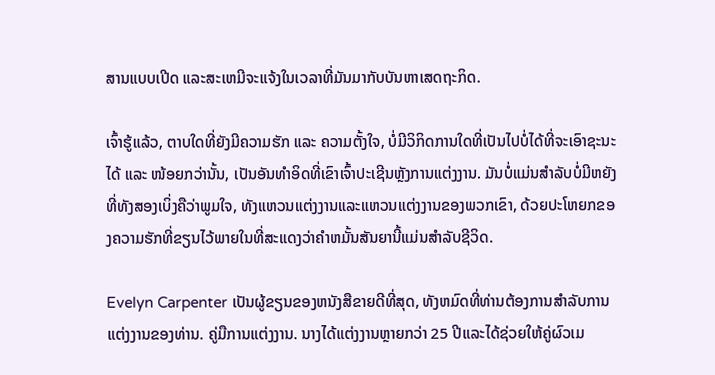ສານແບບເປີດ ແລະສະເຫມີຈະແຈ້ງໃນເວລາທີ່ມັນມາກັບບັນຫາເສດຖະກິດ.

ເຈົ້າຮູ້ແລ້ວ, ຕາບໃດທີ່ຍັງມີຄວາມຮັກ ແລະ ຄວາມຕັ້ງໃຈ, ບໍ່ມີວິກິດການໃດທີ່ເປັນໄປບໍ່ໄດ້ທີ່ຈະເອົາຊະນະໄດ້ ແລະ ໜ້ອຍກວ່ານັ້ນ, ເປັນອັນທຳອິດທີ່ເຂົາເຈົ້າປະເຊີນຫຼັງການແຕ່ງງານ. ມັນບໍ່ແມ່ນສໍາລັບບໍ່ມີຫຍັງທີ່ທັງສອງເບິ່ງຄືວ່າພູມໃຈ, ທັງແຫວນແຕ່ງງານແລະແຫວນແຕ່ງງານຂອງພວກເຂົາ, ດ້ວຍປະໂຫຍກຂອງຄວາມຮັກທີ່ຂຽນໄວ້ພາຍໃນທີ່ສະແດງວ່າຄໍາຫມັ້ນສັນຍານີ້ແມ່ນສໍາລັບຊີວິດ.

Evelyn Carpenter ເປັນຜູ້ຂຽນຂອງຫນັງສືຂາຍດີທີ່ສຸດ, ທັງຫມົດທີ່ທ່ານຕ້ອງການສໍາລັບການແຕ່ງງານຂອງທ່ານ. ຄູ່ມືການແຕ່ງງານ. ນາງໄດ້ແຕ່ງງານຫຼາຍກວ່າ 25 ປີແລະໄດ້ຊ່ວຍໃຫ້ຄູ່ຜົວເມ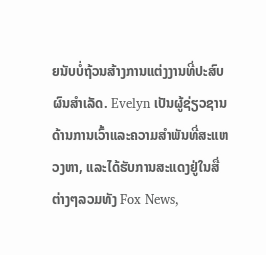ຍນັບບໍ່ຖ້ວນສ້າງການແຕ່ງງານທີ່ປະສົບຜົນສໍາເລັດ. Evelyn ເປັນຜູ້ຊ່ຽວຊານດ້ານການເວົ້າແລະຄວາມສໍາພັນທີ່ສະແຫວງຫາ, ແລະໄດ້ຮັບການສະແດງຢູ່ໃນສື່ຕ່າງໆລວມທັງ Fox News,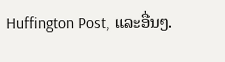Huffington Post, ແລະອື່ນໆ.